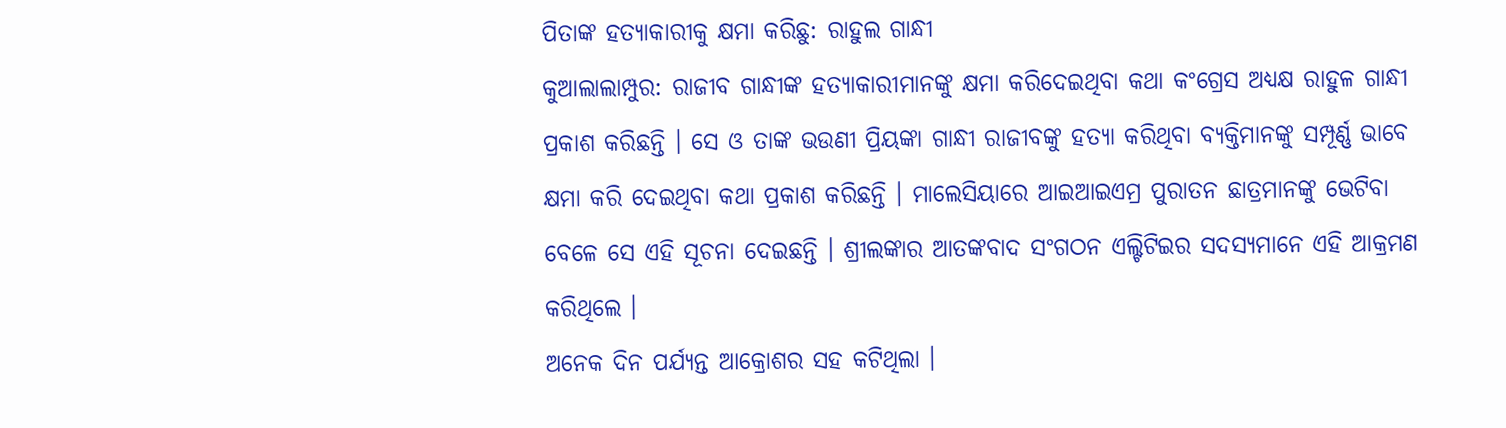ପିତାଙ୍କ ହତ୍ୟାକାରୀକୁ କ୍ଷମା କରିଛୁ: ରାହୁଲ ଗାନ୍ଧୀ
କୁଆଲାଲାମ୍ପୁର: ରାଜୀବ ଗାନ୍ଧୀଙ୍କ ହତ୍ୟାକାରୀମାନଙ୍କୁ କ୍ଷମା କରିଦେଇଥିବା କଥା କଂଗ୍ରେସ ଅଧ୍ୟକ୍ଷ ରାହୁଳ ଗାନ୍ଧୀ ପ୍ରକାଶ କରିଛନ୍ତି । ସେ ଓ ତାଙ୍କ ଭଉଣୀ ପ୍ରିୟଙ୍କା ଗାନ୍ଧୀ ରାଜୀବଙ୍କୁ ହତ୍ୟା କରିଥିବା ବ୍ୟକ୍ତିମାନଙ୍କୁ ସମ୍ପୂର୍ଣ୍ଣ ଭାବେ କ୍ଷମା କରି ଦେଇଥିବା କଥା ପ୍ରକାଶ କରିଛନ୍ତି । ମାଲେସିୟାରେ ଆଇଆଇଏମ୍ର ପୁରାତନ ଛାତ୍ରମାନଙ୍କୁ ଭେଟିବା ବେଳେ ସେ ଏହି ସୂଚନା ଦେଇଛନ୍ତି । ଶ୍ରୀଲଙ୍କାର ଆତଙ୍କବାଦ ସଂଗଠନ ଏଲ୍ଟିଟିଇର ସଦସ୍ୟମାନେ ଏହି ଆକ୍ରମଣ କରିଥିଲେ ।
ଅନେକ ଦିନ ପର୍ଯ୍ୟନ୍ତ ଆକ୍ରୋଶର ସହ କଟିଥିଲା ।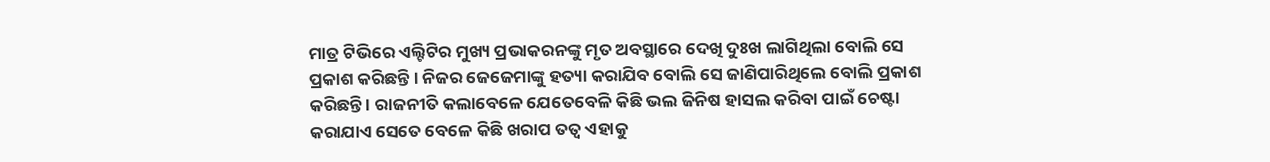ମାତ୍ର ଟିଭିରେ ଏଲ୍ଟିଟିର ମୁଖ୍ୟ ପ୍ରଭାକରନଙ୍କୁ ମୃତ ଅବସ୍ଥାରେ ଦେଖି ଦୁଃଖ ଲାଗିଥିଲା ବୋଲି ସେ ପ୍ରକାଶ କରିଛନ୍ତି । ନିଜର ଜେଜେମାଙ୍କୁ ହତ୍ୟା କରାଯିବ ବୋଲି ସେ ଜାଣିପାରିଥିଲେ ବୋଲି ପ୍ରକାଶ କରିଛନ୍ତି । ରାଜନୀତି କଲାବେଳେ ଯେତେବେଳି କିଛି ଭଲ ଜିନିଷ ହାସଲ କରିବା ପାଇଁ ଚେଷ୍ଟା କରାଯାଏ ସେତେ ବେଳେ କିଛି ଖରାପ ତତ୍ୱ ଏହାକୁ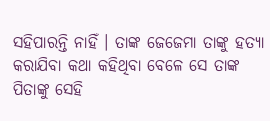ସହିପାରନ୍ତି ନାହିଁ । ତାଙ୍କ ଜେଜେମା ତାଙ୍କୁ ହତ୍ୟା କରାଯିବା କଥା କହିଥିବା ବେଳେ ସେ ତାଙ୍କ ପିତାଙ୍କୁ ସେହି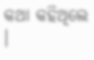କଥା କହିଥିଲେ ।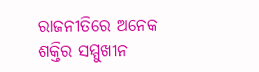ରାଜନୀତିରେ ଅନେକ ଶକ୍ତିର ସମ୍ମୁଖୀନ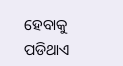ହେବାକୁ ପଡିଥାଏ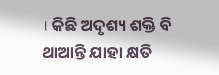। କିଛି ଅଦୃଶ୍ୟ ଶକ୍ତି ବି ଥାଆନ୍ତି ଯାହା କ୍ଷତି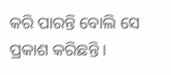କରି ପାରନ୍ତି ବୋଲି ସେ ପ୍ରକାଶ କରିଛନ୍ତି ।